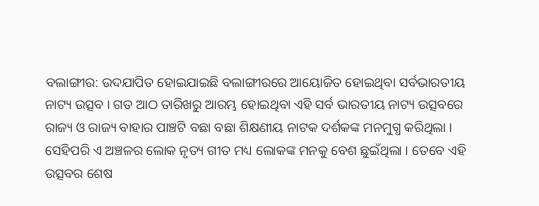ବଲାଙ୍ଗୀର: ଉଦଯାପିତ ହୋଇଯାଇଛି ବଲାଙ୍ଗୀରରେ ଆୟୋଜିତ ହୋଇଥିବା ସର୍ବଭାରତୀୟ ନାଟ୍ୟ ଉତ୍ସବ । ଗତ ଆଠ ତାରିଖରୁ ଆରମ୍ଭ ହୋଇଥିବା ଏହି ସର୍ବ ଭାରତୀୟ ନାଟ୍ୟ ଉତ୍ସବରେ ରାଜ୍ୟ ଓ ରାଜ୍ୟ ବାହାର ପାଞ୍ଚଟି ବଛା ବଛା ଶିକ୍ଷଣୀୟ ନାଟକ ଦର୍ଶକଙ୍କ ମନମୁଗ୍ଧ କରିଥିଲା ।
ସେହିପରି ଏ ଅଞ୍ଚଳର ଲୋକ ନୃତ୍ୟ ଗୀତ ମଧ୍ୟ ଲୋକଙ୍କ ମନକୁ ବେଶ ଛୁଇଁଥିଲା । ତେବେ ଏହି ଉତ୍ସବର ଶେଷ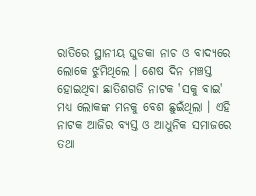ରାତିରେ ସ୍ଥାନୀୟ ଘୁଡକା ନାଚ ଓ ବାଦ୍ୟରେ ଲୋକେ ଝୁମିଥିଲେ । ଶେଷ ଦିନ ମଞ୍ଚସ୍ତ ହୋଇଥିବା ଛାତିଶଗଡି ନାଟକ 'ସକୁ ବାଇ' ମଧ୍ୟ ଲୋକଙ୍କ ମନକୁ ବେଶ ଛୁଇଁଥିଲା । ଏହି ନାଟକ ଆଜିର ବ୍ୟସ୍ତ ଓ ଆଧୁନିକ ସମାଜରେ ତଥା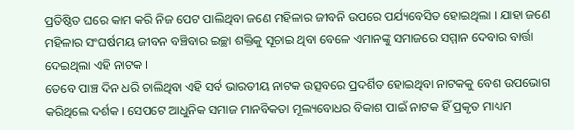ପ୍ରତିଷ୍ଠିତ ଘରେ କାମ କରି ନିଜ ପେଟ ପାଲିଥିବା ଜଣେ ମହିଳାର ଜୀବନି ଉପରେ ପର୍ଯ୍ୟବେସିତ ହୋଇଥିଲା । ଯାହା ଜଣେ ମହିଳାର ସଂଘର୍ଷମୟ ଜୀବନ ବଞ୍ଚିବାର ଇଚ୍ଛା ଶକ୍ତିକୁ ସୂଚାଇ ଥିବା ବେଳେ ଏମାନଙ୍କୁ ସମାଜରେ ସମ୍ମାନ ଦେବାର ବାର୍ତ୍ତା ଦେଇଥିଲା ଏହି ନାଟକ ।
ତେବେ ପାଞ୍ଚ ଦିନ ଧରି ଚାଲିଥିବା ଏହି ସର୍ବ ଭାରତୀୟ ନାଟକ ଉତ୍ସବରେ ପ୍ରଦର୍ଶିତ ହୋଇଥିବା ନାଟକକୁ ବେଶ ଉପଭୋଗ କରିଥିଲେ ଦର୍ଶକ । ସେପଟେ ଆଧୁନିକ ସମାଜ ମାନବିକତା ମୂଲ୍ୟବୋଧର ବିକାଶ ପାଇଁ ନାଟକ ହିଁ ପ୍ରକୃତ ମାଧ୍ୟମ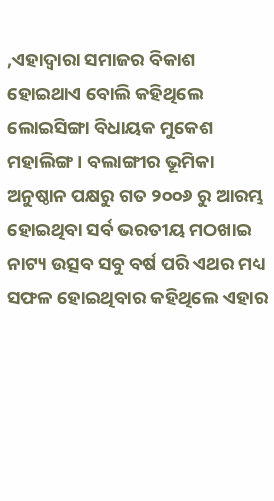,ଏହାଦ୍ୱାରା ସମାଜର ବିକାଶ ହୋଇଥାଏ ବୋଲି କହିଥିଲେ ଲୋଇସିଙ୍ଗା ବିଧାୟକ ମୁକେଶ ମହାଲିଙ୍ଗ । ବଲାଙ୍ଗୀର ଭୂମିକା ଅନୁଷ୍ଠାନ ପକ୍ଷରୁ ଗତ ୨୦୦୬ ରୁ ଆରମ୍ଭ ହୋଇଥିବା ସର୍ବ ଭରତୀୟ ମଠଖାଇ ନାଟ୍ୟ ଉତ୍ସବ ସବୁ ବର୍ଷ ପରି ଏଥର ମଧ୍ୟ ସଫଳ ହୋଇଥିବାର କହିଥିଲେ ଏହାର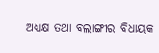ଅଧ୍ୟକ୍ଷ ତଥା ବଲାଙ୍ଗୀର ବିଧାୟକ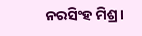ନରସିଂହ ମିଶ୍ର।